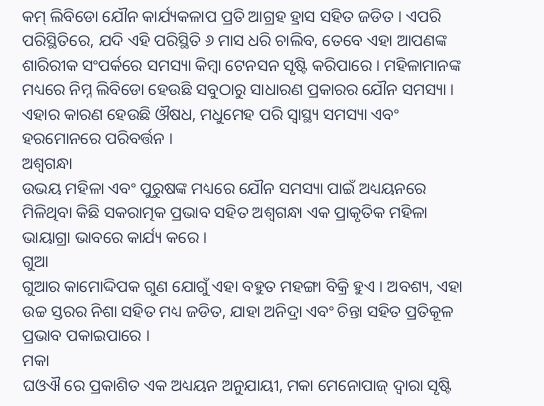କମ୍ ଲିବିଡୋ ଯୌନ କାର୍ଯ୍ୟକଳାପ ପ୍ରତି ଆଗ୍ରହ ହ୍ରାସ ସହିତ ଜଡିତ । ଏପରି ପରିସ୍ଥିତିରେ, ଯଦି ଏହି ପରିସ୍ଥିତି ୬ ମାସ ଧରି ଚାଲିବ, ତେବେ ଏହା ଆପଣଙ୍କ ଶାରିରୀକ ସଂପର୍କରେ ସମସ୍ୟା କିମ୍ବା ଟେନସନ ସୃଷ୍ଟି କରିପାରେ । ମହିଳାମାନଙ୍କ ମଧ୍ୟରେ ନିମ୍ନ ଲିବିଡୋ ହେଉଛି ସବୁଠାରୁ ସାଧାରଣ ପ୍ରକାରର ଯୌନ ସମସ୍ୟା । ଏହାର କାରଣ ହେଉଛି ଔଷଧ, ମଧୁମେହ ପରି ସ୍ୱାସ୍ଥ୍ୟ ସମସ୍ୟା ଏବଂ ହରମୋନରେ ପରିବର୍ତ୍ତନ ।
ଅଶ୍ୱଗନ୍ଧା
ଉଭୟ ମହିଳା ଏବଂ ପୁରୁଷଙ୍କ ମଧ୍ୟରେ ଯୌନ ସମସ୍ୟା ପାଇଁ ଅଧ୍ୟୟନରେ ମିଳିଥିବା କିଛି ସକରାତ୍ମକ ପ୍ରଭାବ ସହିତ ଅଶ୍ୱଗନ୍ଧା ଏକ ପ୍ରାକୃତିକ ମହିଳା ଭାୟାଗ୍ରା ଭାବରେ କାର୍ଯ୍ୟ କରେ ।
ଗୁଆ
ଗୁଆର କାମୋଦ୍ଦିପକ ଗୁଣ ଯୋଗୁଁ ଏହା ବହୁତ ମହଙ୍ଗା ବିକ୍ରି ହୁଏ । ଅବଶ୍ୟ, ଏହା ଉଚ୍ଚ ସ୍ତରର ନିଶା ସହିତ ମଧ୍ୟ ଜଡିତ, ଯାହା ଅନିଦ୍ରା ଏବଂ ଚିନ୍ତା ସହିତ ପ୍ରତିକୂଳ ପ୍ରଭାବ ପକାଇପାରେ ।
ମକା
ଘଓଐ ରେ ପ୍ରକାଶିତ ଏକ ଅଧ୍ୟୟନ ଅନୁଯାୟୀ, ମକା ମେନୋପାଜ୍ ଦ୍ୱାରା ସୃଷ୍ଟି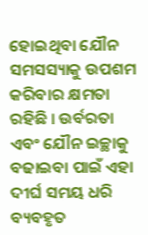ହୋଇଥିବା ଯୌନ ସମସସ୍ୟାକୁ ଉପଶମ କରିବାର କ୍ଷମତା ରହିଛି । ଉର୍ବରତା ଏବଂ ଯୌନ ଇଚ୍ଛାକୁ ବଢାଇବା ପାଇଁ ଏହା ଦୀର୍ଘ ସମୟ ଧରି ବ୍ୟବହୃତ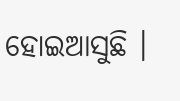ହୋଇଆସୁଛି ।